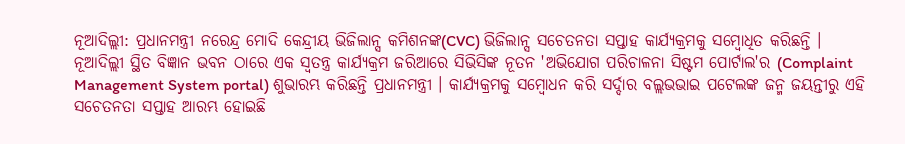ନୂଆଦିଲ୍ଲୀ: ପ୍ରଧାନମନ୍ତ୍ରୀ ନରେନ୍ଦ୍ର ମୋଦି କେନ୍ଦ୍ରୀୟ ଭିଜିଲାନ୍ସ କମିଶନଙ୍କ(CVC) ଭିଜିଲାନ୍ସ ସଚେତନତା ସପ୍ତାହ କାର୍ଯ୍ୟକ୍ରମକୁ ସମ୍ବୋଧିତ କରିଛନ୍ତି । ନୂଆଦିଲ୍ଲୀ ସ୍ଥିତ ବିଜ୍ଞାନ ଭବନ ଠାରେ ଏକ ସ୍ବତନ୍ତ୍ର କାର୍ଯ୍ୟକ୍ରମ ଜରିଆରେ ସିଭିସିଙ୍କ ନୂତନ 'ଅଭିଯୋଗ ପରିଚାଳନା ସିଷ୍ଟମ ପୋର୍ଟାଲ'ର (Complaint Management System portal) ଶୁଭାରମ୍ଭ କରିଛନ୍ତି ପ୍ରଧାନମନ୍ତ୍ରୀ । କାର୍ଯ୍ୟକ୍ରମକୁ ସମ୍ବୋଧନ କରି ସର୍ଦ୍ଦାର ବଲ୍ଲଭଭାଇ ପଟେଲଙ୍କ ଜନ୍ମ ଜୟନ୍ତୀରୁ ଏହି ସଚେତନତା ସପ୍ତାହ ଆରମ୍ଭ ହୋଇଛି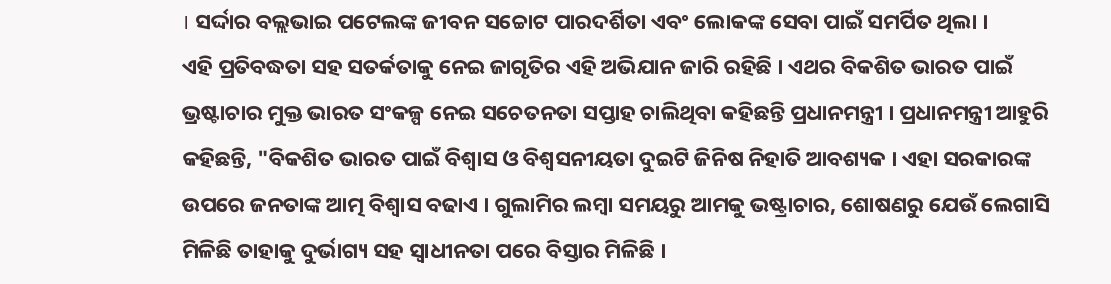। ସର୍ଦ୍ଦାର ବଲ୍ଲଭାଇ ପଟେଲଙ୍କ ଜୀବନ ସଚ୍ଚୋଟ ପାରଦର୍ଶିତା ଏବଂ ଲୋକଙ୍କ ସେବା ପାଇଁ ସମର୍ପିତ ଥିଲା ।
ଏହି ପ୍ରତିବଦ୍ଧତା ସହ ସତର୍କତାକୁ ନେଇ ଜାଗୃତିର ଏହି ଅଭିଯାନ ଜାରି ରହିଛି । ଏଥର ବିକଶିତ ଭାରତ ପାଇଁ ଭ୍ରଷ୍ଟାଚାର ମୁକ୍ତ ଭାରତ ସଂକଳ୍ପ ନେଇ ସଚେତନତା ସପ୍ତାହ ଚାଲିଥିବା କହିଛନ୍ତି ପ୍ରଧାନମନ୍ତ୍ରୀ । ପ୍ରଧାନମନ୍ତ୍ରୀ ଆହୁରି କହିଛନ୍ତି, "ବିକଶିତ ଭାରତ ପାଇଁ ବିଶ୍ବାସ ଓ ବିଶ୍ବସନୀୟତା ଦୁଇଟି ଜିନିଷ ନିହାତି ଆବଶ୍ୟକ । ଏହା ସରକାରଙ୍କ ଉପରେ ଜନତାଙ୍କ ଆତ୍ମ ବିଶ୍ବାସ ବଢାଏ । ଗୁଲାମିର ଲମ୍ବା ସମୟରୁ ଆମକୁ ଭଷ୍ଟ୍ରାଚାର, ଶୋଷଣରୁ ଯେଉଁ ଲେଗାସି ମିଳିଛି ତାହାକୁ ଦୁର୍ଭାଗ୍ୟ ସହ ସ୍ବାଧୀନତା ପରେ ବିସ୍ତାର ମିଳିଛି ।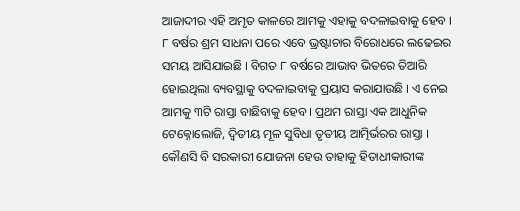ଆଜାଦୀର ଏହି ଅମୃତ କାଳରେ ଆମକୁ ଏହାକୁ ବଦଳାଇବାକୁ ହେବ ।
୮ ବର୍ଷର ଶ୍ରମ ସାଧନା ପରେ ଏବେ ଭ୍ରଷ୍ଟାଚାର ବିରୋଧରେ ଲଢେଇର ସମୟ ଆସିଯାଇଛି । ବିଗତ ୮ ବର୍ଷରେ ଆଭାବ ଭିତରେ ତିଆରି ହୋଇଥିଲା ବ୍ୟବସ୍ଥାକୁ ବଦଳାଇବାକୁ ପ୍ରୟାସ କରାଯାଉଛି । ଏ ନେଇ ଆମକୁ ୩ଟି ରାସ୍ତା ବାଛିବାକୁ ହେବ । ପ୍ରଥମ ରାସ୍ତା ଏକ ଆଧୁନିକ ଟେକ୍ନୋଲୋଜି, ଦ୍ବିତୀୟ ମୂଳ ସୁବିଧା ତୃତୀୟ ଆତ୍ମିର୍ଭରର ରାସ୍ତା । କୌଣସି ବି ସରକାରୀ ଯୋଜନା ହେଉ ତାହାକୁ ହିତାଧୀକାରୀଙ୍କ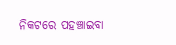ନିକଟରେ ପହଞ୍ଚାଇବା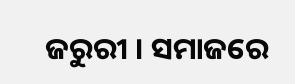ଜରୁରୀ । ସମାଜରେ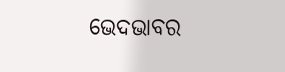ଭେଦଭାବର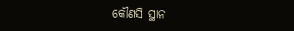କୌଣସି ସ୍ଥାନ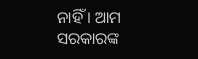ନାହିଁ । ଆମ ସରକାରଙ୍କ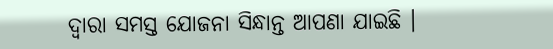ଦ୍ବାରା ସମସ୍ତ ଯୋଜନା ସିନ୍ଧାନ୍ତ ଆପଣା ଯାଇଛି ।